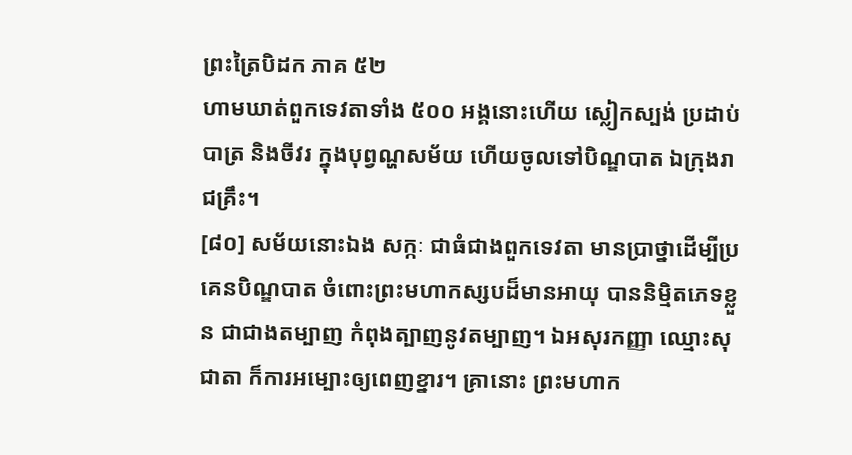ព្រះត្រៃបិដក ភាគ ៥២
ហាមឃាត់ពួកទេវតាទាំង ៥០០ អង្គនោះហើយ ស្លៀកស្បង់ ប្រដាប់បាត្រ និងចីវរ ក្នុងបុព្វណ្ហសម័យ ហើយចូលទៅបិណ្ឌបាត ឯក្រុងរាជគ្រឹះ។
[៨០] សម័យនោះឯង សក្កៈ ជាធំជាងពួកទេវតា មានប្រាថ្នាដើម្បីប្រគេនបិណ្ឌបាត ចំពោះព្រះមហាកស្សបដ៏មានអាយុ បាននិម្មិតភេទខ្លួន ជាជាងតម្បាញ កំពុងត្បាញនូវតម្បាញ។ ឯអសុរកញ្ញា ឈ្មោះសុជាតា ក៏ការអម្បោះឲ្យពេញខ្នារ។ គ្រានោះ ព្រះមហាក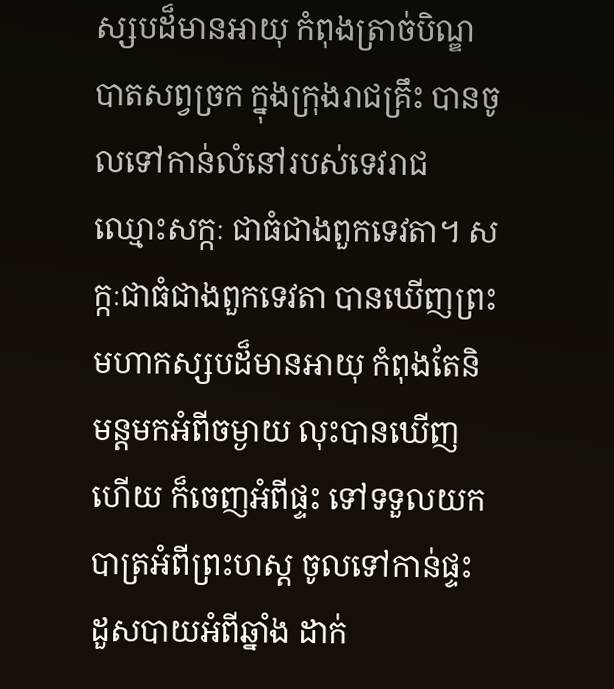ស្សបដ៏មានអាយុ កំពុងត្រាច់បិណ្ឌបាតសព្វច្រក ក្នុងក្រុងរាជគ្រឹះ បានចូលទៅកាន់លំនៅរបស់ទេវរាជឈ្មោះសក្កៈ ជាធំជាងពួកទេវតា។ សក្កៈជាធំជាងពួកទេវតា បានឃើញព្រះមហាកស្សបដ៏មានអាយុ កំពុងតែនិមន្តមកអំពីចម្ងាយ លុះបានឃើញហើយ ក៏ចេញអំពីផ្ទះ ទៅទទួលយកបាត្រអំពីព្រះហស្ត ចូលទៅកាន់ផ្ទះ ដួសបាយអំពីឆ្នាំង ដាក់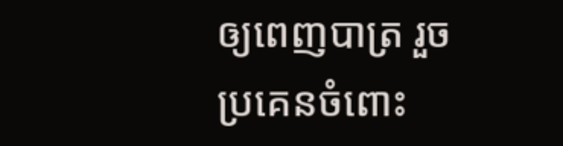ឲ្យពេញបាត្រ រួចប្រគេនចំពោះ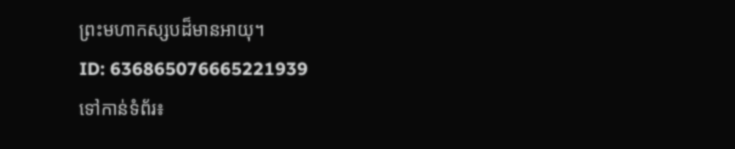ព្រះមហាកស្សបដ៏មានអាយុ។
ID: 636865076665221939
ទៅកាន់ទំព័រ៖